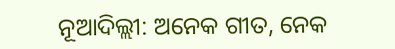ନୂଆଦିଲ୍ଲୀ: ଅନେକ ଗୀତ, ନେକ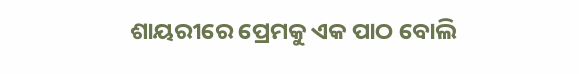ଶାୟରୀରେ ପ୍ରେମକୁ ଏକ ପାଠ ବୋଲି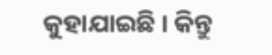କୁହାଯାଇଛି । କିନ୍ତୁ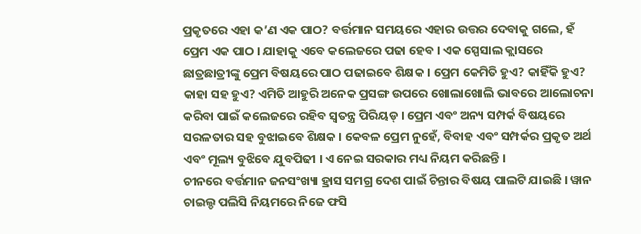ପ୍ରକୃତରେ ଏହା କ’ଣ ଏକ ପାଠ? ବର୍ତ୍ତମାନ ସମୟରେ ଏହାର ଉତ୍ତର ଦେବାକୁ ଗଲେ, ହଁ ପ୍ରେମ ଏକ ପାଠ । ଯାହାକୁ ଏବେ କଲେଜରେ ପଢା ହେବ । ଏକ ସ୍ପେସାଲ କ୍ଲାସରେ ଛାତ୍ରଛାତ୍ରୀଙ୍କୁ ପ୍ରେମ ବିଷୟରେ ପାଠ ପଢାଇବେ ଶିକ୍ଷକ । ପ୍ରେମ କେମିତି ହୁଏ? କାହିଁକି ହୁଏ? କାହା ସହ ହୁଏ? ଏମିତି ଆହୁରି ଅନେକ ପ୍ରସଙ୍ଗ ଉପରେ ଖୋଲାଖୋଲି ଭାବରେ ଆଲୋଚନା କରିବା ପାଇଁ କଲେଜରେ ରହିବ ସ୍ୱତନ୍ତ୍ର ପିରିୟଡ୍ । ପ୍ରେମ ଏବଂ ଅନ୍ୟ ସମ୍ପର୍କ ବିଷୟରେ ସରଳତାର ସହ ବୁଝାଇବେ ଶିକ୍ଷକ । କେବଳ ପ୍ରେମ ନୁହେଁ, ବିବାହ ଏବଂ ସମ୍ପର୍କର ପ୍ରକୃତ ଅର୍ଥ ଏବଂ ମୂଲ୍ୟ ବୁଝିବେ ଯୁବପିଢୀ । ଏ ନେଇ ସରକାର ମଧ୍ୟ ନିୟମ କରିଛନ୍ତି ।
ଚୀନରେ ବର୍ତ୍ତମାନ ଜନସଂଖ୍ୟା ହ୍ରାସ ସମଗ୍ର ଦେଶ ପାଇଁ ଚିନ୍ତାର ବିଷୟ ପାଲଟି ଯାଇଛି । ୱାନ ଚାଇଲ୍ଡ ପଲିସି ନିୟମରେ ନିଜେ ଫସି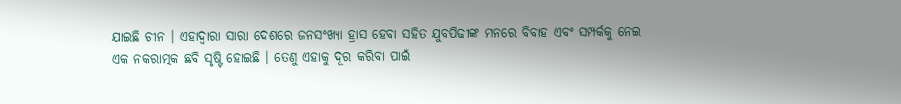ଯାଇଛି ଚୀନ । ଏହାଦ୍ୱାରା ସାରା ଦେଶରେ ଜନସଂଖ୍ୟା ହ୍ରାସ ହେବା ସହିତ ଯୁବପିଢୀଙ୍କ ମନରେ ବିବାହ ଏବଂ ସମ୍ପର୍କକୁ ନେଇ ଏକ ନକରାତ୍ମକ ଛବି ସୃଷ୍ଟି ହୋଇଛି । ତେଣୁ ଏହାକୁ ଦୂର କରିବା ପାଇଁ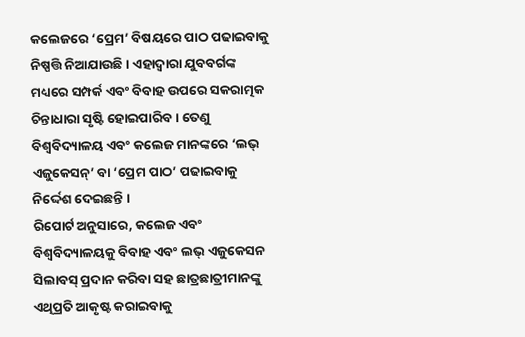କଲେଜରେ ‘ପ୍ରେମ’ ବିଷୟରେ ପାଠ ପଢାଇବାକୁ ନିଷ୍ପତ୍ତି ନିଆଯାଉଛି । ଏହାଦ୍ୱାରା ଯୁବବର୍ଗଙ୍କ ମଧ୍ୟରେ ସମ୍ପର୍କ ଏବଂ ବିବାହ ଉପରେ ସକରାତ୍ମକ ଚିନ୍ତାଧାରା ସୃଷ୍ଟି ହୋଇପାରିବ । ତେଣୁ ବିଶ୍ୱବିଦ୍ୟାଳୟ ଏବଂ କଲେଜ ମାନଙ୍କରେ ‘ଲଭ୍ ଏଜୁକେସନ୍’ ବା ‘ପ୍ରେମ ପାଠ’ ପଢାଇବାକୁ ନିର୍ଦ୍ଦେଶ ଦେଇଛନ୍ତି ।
ରିପୋର୍ଟ ଅନୁସାରେ, କଲେଜ ଏବଂ ବିଶ୍ୱବିଦ୍ୟାଳୟକୁ ବିବାହ ଏବଂ ଲଭ୍ ଏଜୁକେସନ ସିଲାବସ୍ ପ୍ରଦାନ କରିବା ସହ ଛାତ୍ରଛାତ୍ରୀମାନଙ୍କୁ ଏଥିପ୍ରତି ଆକୃଷ୍ଟ କରାଇବାକୁ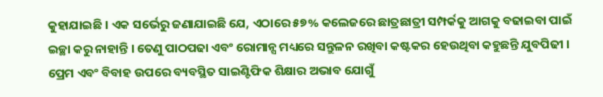କୁହାଯାଇଛି । ଏକ ସର୍ଭେରୁ ଜଣାଯାଇଛି ଯେ, ଏଠାରେ ୫୭% କଲେଜରେ ଛାତ୍ରଛାତ୍ରୀ ସମ୍ପର୍କକୁ ଆଗକୁ ବଢାଇବା ପାଇଁ ଇଚ୍ଛା କରୁ ନାହାନ୍ତି । ତେଣୁ ପାଠପଢା ଏବଂ ରୋମାନ୍ସ ମଧ୍ୟରେ ସନ୍ତୁଳନ ରଖିବା କଷ୍ଟକର ହେଉଥିବା କହୁଛନ୍ତି ଯୁବପିଢୀ ।
ପ୍ରେମ ଏବଂ ବିବାହ ଉପରେ ବ୍ୟବସ୍ଥିତ ସାଇଣ୍ଟିଫିକ ଶିକ୍ଷାର ଅଭାବ ଯୋଗୁଁ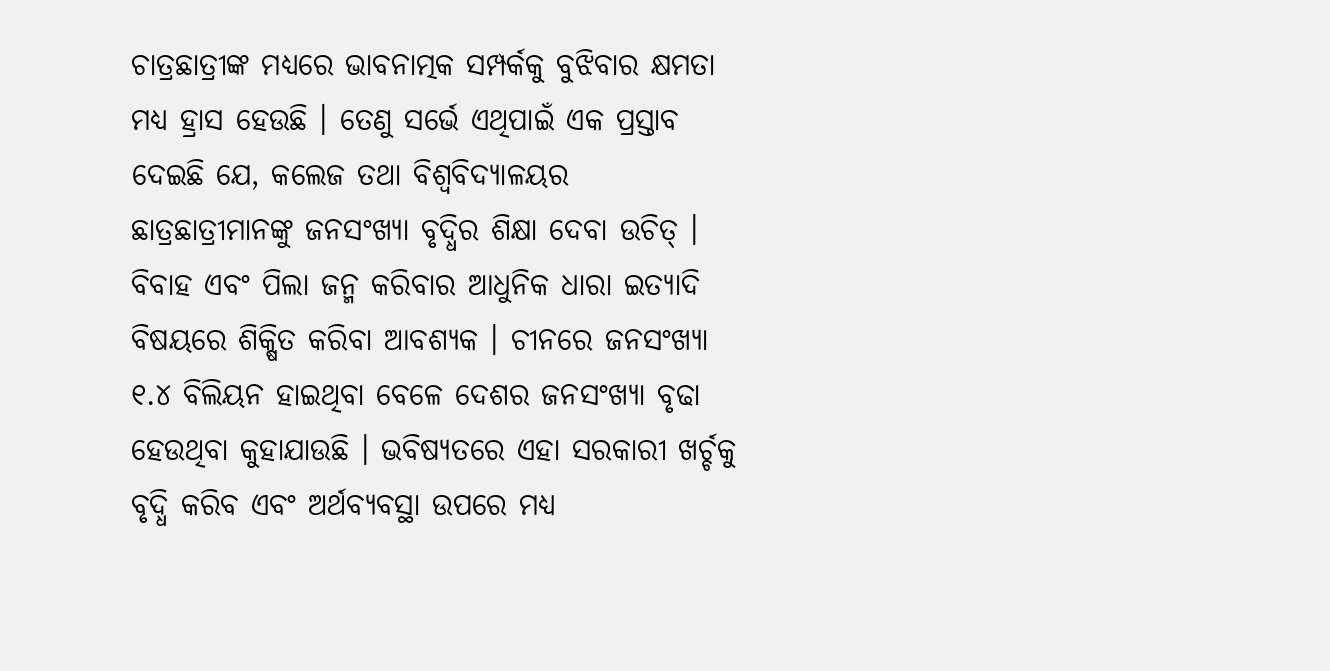ଚାତ୍ରଛାତ୍ରୀଙ୍କ ମଧ୍ୟରେ ଭାବନାତ୍ମକ ସମ୍ପର୍କକୁ ବୁଝିବାର କ୍ଷମତା ମଧ୍ୟ ହ୍ରାସ ହେଉଛି । ତେଣୁ ସର୍ଭେ ଏଥିପାଇଁ ଏକ ପ୍ରସ୍ତାବ ଦେଇଛି ଯେ, କଲେଜ ତଥା ବିଶ୍ୱବିଦ୍ୟାଳୟର ଛାତ୍ରଛାତ୍ରୀମାନଙ୍କୁ ଜନସଂଖ୍ୟା ବୃଦ୍ଧିର ଶିକ୍ଷା ଦେବା ଉଚିତ୍ । ବିବାହ ଏବଂ ପିଲା ଜନ୍ମ କରିବାର ଆଧୁନିକ ଧାରା ଇତ୍ୟାଦି ବିଷୟରେ ଶିକ୍ଷିତ କରିବା ଆବଶ୍ୟକ । ଚୀନରେ ଜନସଂଖ୍ୟା ୧.୪ ବିଲିୟନ ହାଇଥିବା ବେଳେ ଦେଶର ଜନସଂଖ୍ୟା ବୃଢା ହେଉଥିବା କୁହାଯାଉଛି । ଭବିଷ୍ୟତରେ ଏହା ସରକାରୀ ଖର୍ଚ୍ଚକୁ ବୃଦ୍ଧି କରିବ ଏବଂ ଅର୍ଥବ୍ୟବସ୍ଥା ଉପରେ ମଧ୍ୟ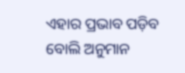ଏହାର ପ୍ରଭାବ ପଡ଼ିବ ବୋଲି ଅନୁମାନ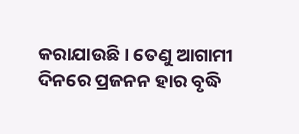କରାଯାଉଛି । ତେଣୁ ଆଗାମୀ ଦିନରେ ପ୍ରଜନନ ହାର ବୃଦ୍ଧି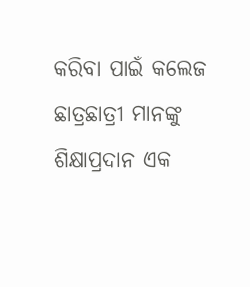କରିବା ପାଇଁ କଲେଜ ଛାତ୍ରଛାତ୍ରୀ ମାନଙ୍କୁ ଶିକ୍ଷାପ୍ରଦାନ ଏକ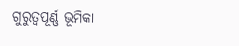ଗୁରୁତ୍ୱପୂର୍ଣ୍ଣ ଭୂମିକା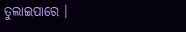ତୁଲାଇପାରେ ।